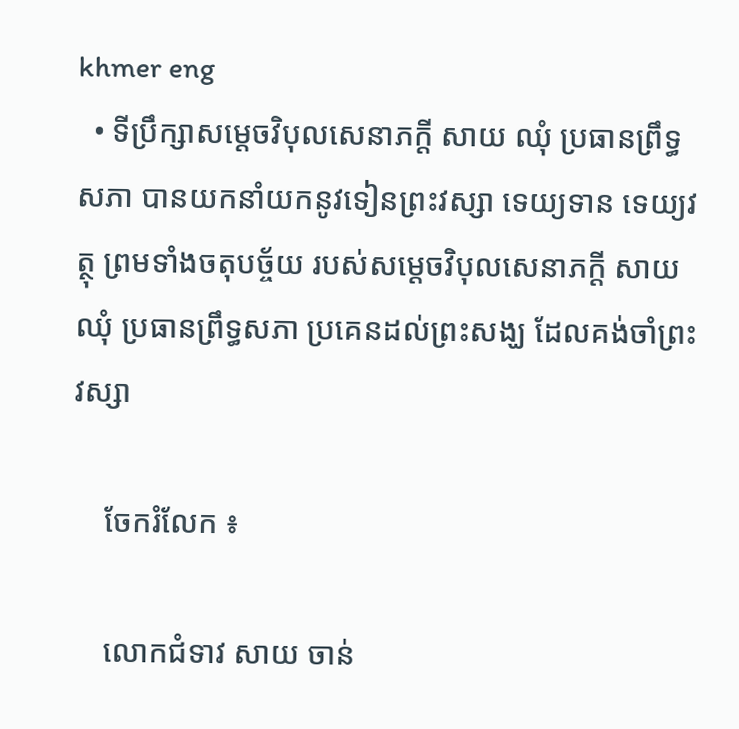khmer eng
  • ទីប្រឹក្សាសម្តេចវិបុលសេនាភក្តី សាយ ឈុំ ប្រធានព្រឹទ្ធសភា បានយកនាំយកនូវទៀនព្រះវស្សា ទេយ្យទាន ទេយ្យវត្ថុ ព្រមទាំងចតុបច្ច័យ របស់សម្តេចវិបុលសេនាភក្តី សាយ ឈុំ ប្រធានព្រឹទ្ធសភា ប្រគេនដល់ព្រះសង្ឃ ដែលគង់ចាំព្រះវស្សា

    ចែករំលែក ៖

    លោកជំទាវ សាយ ចាន់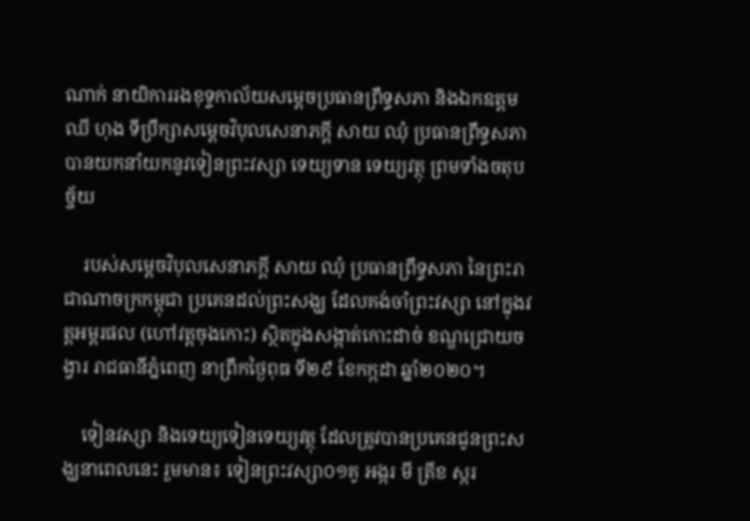ណាក់ នាយិការរងខុទ្ទកាល័យសម្តេចប្រធានព្រឹទ្ធសភា និងឯកឧត្តម ឈី ហុង ទីប្រឹក្សាសម្តេចវិបុលសេនាភក្តី សាយ ឈុំ ប្រធានព្រឹទ្ធសភា បានយកនាំយកនូវទៀនព្រះវស្សា ទេយ្យទាន ទេយ្យវត្ថុ ព្រមទាំងចតុបច្ច័យ

    របស់សម្តេចវិបុលសេនាភក្តី សាយ ឈុំ ប្រធានព្រឹទ្ធសភា នៃព្រះរាជាណាចក្រកម្ពុជា ប្រគេនដល់ព្រះសង្ឃ ដែលគង់ចាំព្រះវស្សា នៅក្នុងវត្តអម្ពរផល (ហៅវត្តចុងកោះ) ស្ថិតក្នុងសង្កាត់កោះដាច់ ខណ្ឌជ្រោយចង្វារ រាជធានីភ្នំពេញ នាព្រឹកថ្ងៃពុធ ទី២៩ ខែកក្កដា ឆ្នាំ២០២០។

    ទៀនវស្សា និងទេយ្យទៀនទេយ្យវត្ថុ ដែលត្រូវបានប្រគេនជូនព្រះសង្ឃនាពេលនេះ រួមមាន៖ ទៀនព្រះវស្សា០១គូ អង្ករ មី ត្រីខ ស្ករ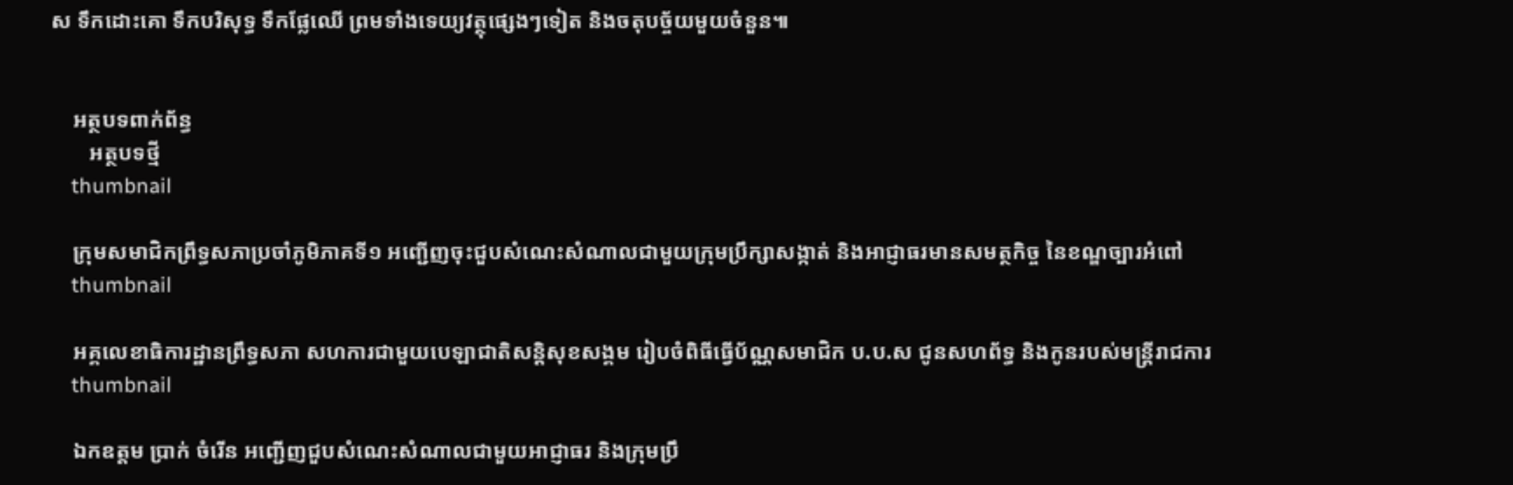ស ទឹកដោះគោ ទឹកបរិសុទ្ធ ទឹកផ្លែឈើ ព្រមទាំងទេយ្យវត្ថុផ្សេងៗទៀត និងចតុបច្ច័យមួយចំនួន៕


    អត្ថបទពាក់ព័ន្ធ
       អត្ថបទថ្មី
    thumbnail

    ក្រុមសមាជិកព្រឹទ្ធសភាប្រចាំភូមិភាគទី១ អញ្ជើញចុះជួបសំណេះសំណាលជាមួយក្រុមប្រឹក្សាសង្កាត់ និងអាជ្ញាធរមានសមត្ថកិច្ច នៃខណ្ឌច្បារអំពៅ
    thumbnail

    អគ្គលេខាធិការដ្ឋានព្រឹទ្ធសភា សហការជាមួយបេឡាជាតិសន្តិសុខសង្គម រៀបចំពិធីធ្វើប័ណ្ណសមាជិក ប.ប.ស ជូនសហព័ទ្ធ និងកូនរបស់មន្ត្រីរាជការ
    thumbnail

    ឯកឧត្តម ប្រាក់ ចំរើន អញ្ជើញជួបសំណេះសំណាលជាមួយអាជ្ញាធរ និងក្រុមប្រឹ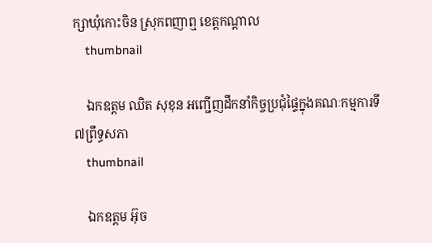ក្សាឃុំកោះចិន ស្រុកពញាឮ ខេត្តកណ្តាល
    thumbnail

    ឯកឧត្តម ឈិត សុខុន អញ្ជើញដឹកនាំកិច្ចប្រជុំផ្ទៃក្នុងគណៈកម្មការទី៧ព្រឹទ្ធសភា
    thumbnail

    ឯកឧត្តម អ៊ុច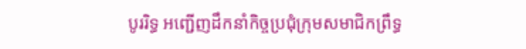បូររិទ្ធ អញ្ជើញដឹកនាំកិច្ចប្រជុំក្រុមសមាជិកព្រឹទ្ធ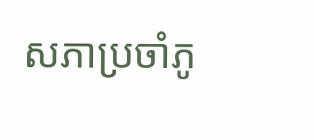សភាប្រចាំភូ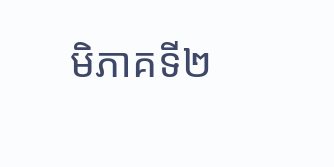មិភាគទី២